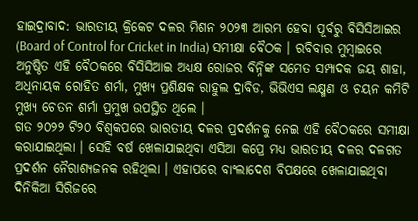ହାଇଦ୍ରାବାଦ: ଭାରତୀୟ କ୍ରିକେଟ ଦଳର ମିଶନ ୨୦୨୩ ଆରମ୍ଭ ହେବା ପୂର୍ବରୁ ବିସିସିଆଇର (Board of Control for Cricket in India) ସମୀକ୍ଷା ବୈଠକ । ରବିବାର ମୁମ୍ବାଇରେ ଅନୁଷ୍ଠିତ ଏହି ବୈଠକରେ ବିସିସିଆଇ ଅଧ୍ୟକ୍ଷ ରୋଜର ବିନ୍ନିଙ୍କ ସମେତ ସମ୍ପାଦକ ଜୟ ଶାହା, ଅଧିନାୟକ ରୋହିତ ଶର୍ମା, ମୁଖ୍ୟ ପ୍ରଶିକ୍ଷକ ରାହୁଲ ଦ୍ରାବିଡ, ଭିଭିଏସ ଲକ୍ଷ୍ମଣ ଓ ଚୟନ କମିଟି ମୁଖ୍ୟ ଚେତନ ଶର୍ମା ପ୍ରମୁଖ ଉପସ୍ଥିତ ଥିଲେ ।
ଗତ ୨୦୨୨ ଟି୨୦ ବିଶ୍ବକପରେ ଭାରତୀୟ ଦଳର ପ୍ରଦର୍ଶନକୁ ନେଇ ଏହି ବୈଠକରେ ସମୀକ୍ଷା କରାଯାଇଥିଲା । ସେହି ବର୍ଷ ଖେଳାଯାଇଥିବା ଏସିଆ କପ୍ରେ ମଧ୍ୟ ଭାରତୀୟ ଦଳର ଦଳଗତ ପ୍ରଦର୍ଶନ ନୈରାଶ୍ୟଜନକ ରହିଥିଲା । ଏହାପରେ ବାଂଲାଦେଶ ବିପକ୍ଷରେ ଖେଳାଯାଇଥିବା ଦିନିକିଆ ସିରିଜରେ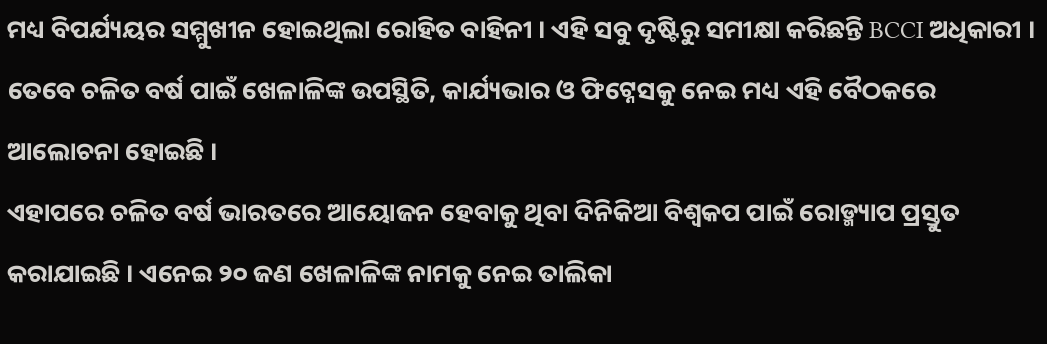ମଧ୍ୟ ବିପର୍ଯ୍ୟୟର ସମ୍ମୁଖୀନ ହୋଇଥିଲା ରୋହିତ ବାହିନୀ । ଏହି ସବୁ ଦୃଷ୍ଟିରୁ ସମୀକ୍ଷା କରିଛନ୍ତି BCCI ଅଧିକାରୀ । ତେବେ ଚଳିତ ବର୍ଷ ପାଇଁ ଖେଳାଳିଙ୍କ ଉପସ୍ଥିତି, କାର୍ଯ୍ୟଭାର ଓ ଫିଟ୍ନେସକୁ ନେଇ ମଧ୍ୟ ଏହି ବୈଠକରେ ଆଲୋଚନା ହୋଇଛି ।
ଏହାପରେ ଚଳିତ ବର୍ଷ ଭାରତରେ ଆୟୋଜନ ହେବାକୁ ଥିବା ଦିନିକିଆ ବିଶ୍ବକପ ପାଇଁ ରୋଡ୍ମ୍ୟାପ ପ୍ରସ୍ତୁତ କରାଯାଇଛି । ଏନେଇ ୨୦ ଜଣ ଖେଳାଳିଙ୍କ ନାମକୁ ନେଇ ତାଲିକା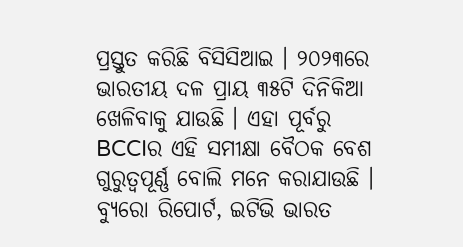ପ୍ରସ୍ତୁତ କରିଛି ବିସିସିଆଇ । ୨୦୨୩ରେ ଭାରତୀୟ ଦଳ ପ୍ରାୟ ୩୫ଟି ଦିନିକିଆ ଖେଳିବାକୁ ଯାଉଛି । ଏହା ପୂର୍ବରୁ BCCIର ଏହି ସମୀକ୍ଷା ବୈଠକ ବେଶ ଗୁରୁତ୍ବପୂର୍ଣ୍ଣ ବୋଲି ମନେ କରାଯାଉଛି ।
ବ୍ୟୁରୋ ରିପୋର୍ଟ, ଇଟିଭି ଭାରତ